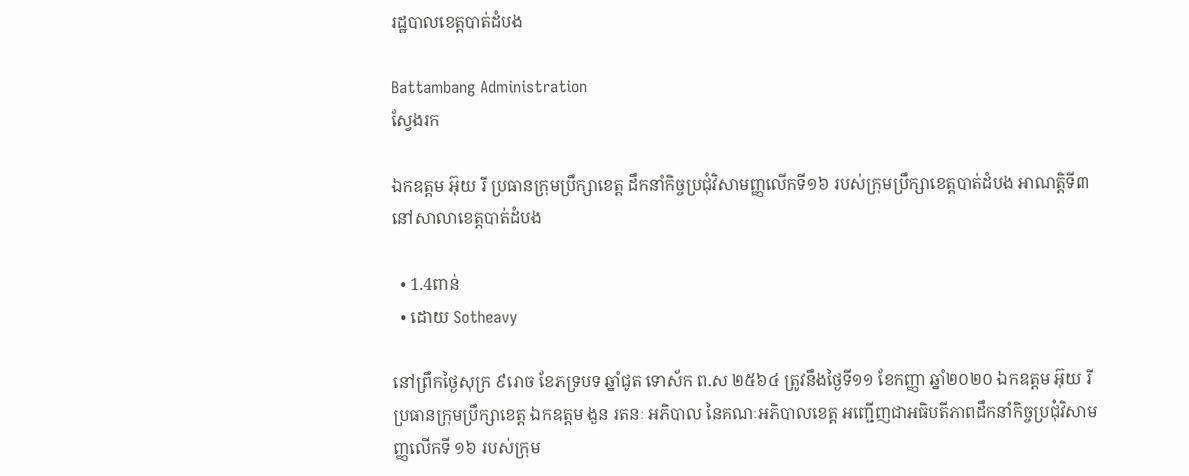រដ្ឋបាលខេត្តបាត់ដំបង

Battambang Administration
ស្វែងរក

ឯកឧត្តម អ៊ុយ រី ប្រធានក្រុមប្រឹក្សាខេត្ត ដឹកនាំកិច្ចប្រជុំវិសាមញ្ញលើកទី១៦ របស់ក្រុមប្រឹក្សាខេត្តបាត់ដំបង អាណត្តិទី៣ នៅសាលាខេត្តបាត់ដំបង

  • 1.4ពាន់
  • ដោយ Sotheavy

នៅព្រឹកថ្ងៃសុក្រ ៩រោច ខែភទ្របទ ឆ្នាំជូត ទោស័ក ព.ស ២៥៦៤ ត្រូវនឹងថ្ងៃទី១១ ខែកញ្ញា ឆ្នាំ២០២០ ឯកឧត្តម អ៊ុយ រី ប្រធានក្រុមប្រឹក្សាខេត្ត ឯកឧត្តម ងួន រតនៈ អភិបាល នៃគណៈអភិបាលខេត្ត អញ្ជើញជាអធិបតីភាពដឹកនាំកិច្ចប្រជុំវិសាមញ្ញលើកទី ១៦ របស់ក្រុម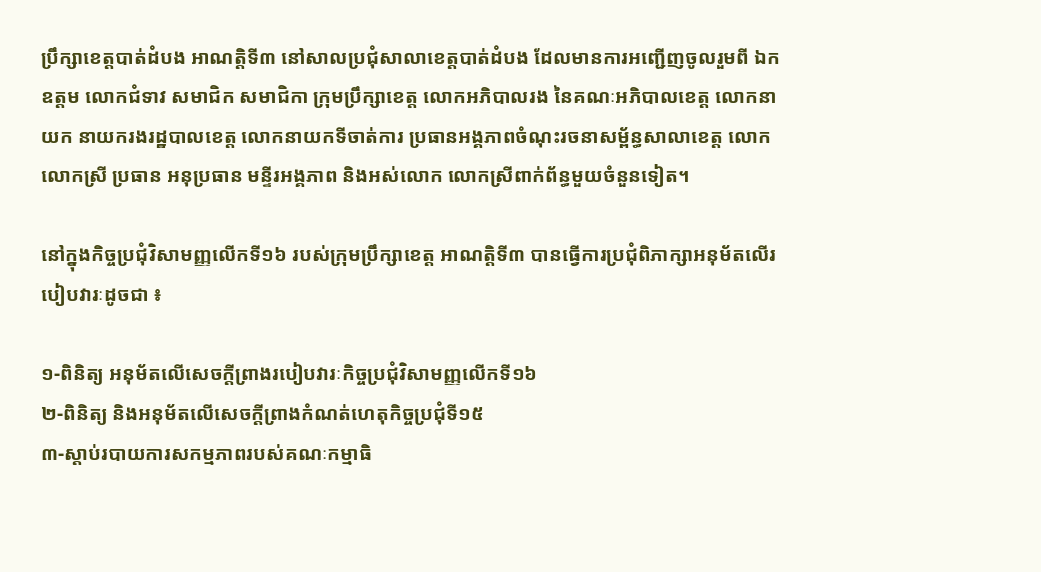ប្រឹក្សាខេត្តបាត់ដំបង អាណត្តិទី៣ នៅសាលប្រជុំសាលាខេត្តបាត់ដំបង ដែលមានការអញ្ជើញចូលរួមពី ឯកឧត្តម លោកជំទាវ សមាជិក សមាជិកា ក្រុមប្រឹក្សាខេត្ត លោកអភិបាលរង នៃគណៈអភិបាលខេត្ត លោកនាយក នាយករងរដ្ឋបាលខេត្ត លោកនាយកទីចាត់ការ ប្រធានអង្គភាពចំណុះរចនាសម្ព័ន្ធសាលាខេត្ត លោក លោកស្រី ប្រធាន អនុប្រធាន មន្ទីរអង្គភាព និងអស់លោក លោកស្រីពាក់ព័ន្ធមួយចំនួនទៀត។

នៅក្នុងកិច្ចប្រជុំវិសាមញ្ញលើកទី១៦ របស់ក្រុមប្រឹក្សាខេត្ត អាណត្តិទី៣ បានធ្វើការប្រជុំពិភាក្សាអនុម័តលើរបៀបវារៈដូចជា ៖

១-ពិនិត្យ អនុម័តលើសេចក្តីព្រាងរបៀបវារៈកិច្ចប្រជុំវិសាមញ្ញលើកទី១៦
២-ពិនិត្យ និងអនុម័តលើសេចក្តីព្រាងកំណត់ហេតុកិច្ចប្រជុំទី១៥
៣-ស្តាប់របាយការសកម្មភាពរបស់គណៈកម្មាធិ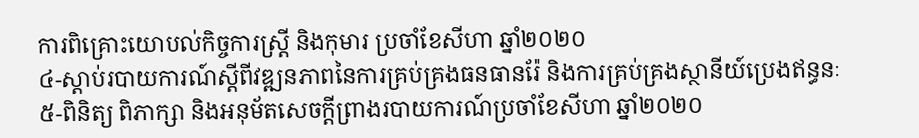ការពិគ្រោះយោបល់កិច្ចការស្ត្រី និងកុមារ ប្រចាំខែសីហា ឆ្នាំ២០២០
៤-ស្តាប់របាយការណ៍ស្តីពីវឌ្ឍនភាពនៃការគ្រប់គ្រងធនធានរ៉ែ និងការគ្រប់គ្រងស្ថានីយ៍ប្រេងឥន្ធនៈ
៥-ពិនិត្យ ពិភាក្សា និងអនុម័តសេចក្តីព្រាងរបាយការណ៍ប្រចាំខែសីហា ឆ្នាំ២០២០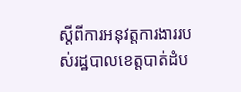ស្តីពីការអនុវត្តការងាររបស់រដ្ឋបាលខេត្តបាត់ដំប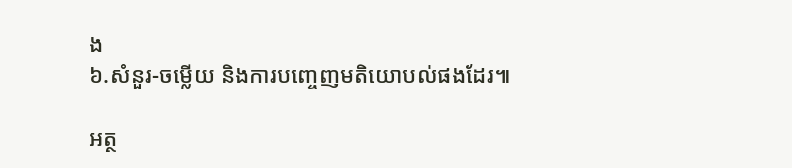ង
៦.សំនួរ-ចម្លើយ និងការបញ្ចេញមតិយោបល់ផងដែរ៕

អត្ថ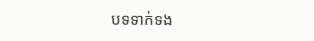បទទាក់ទង